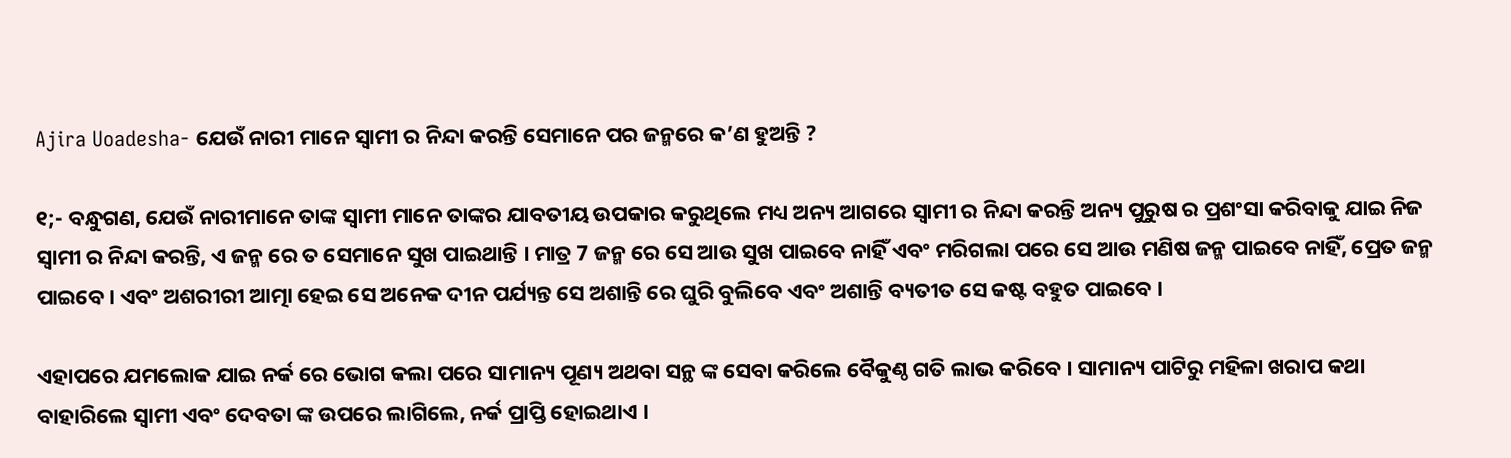Ajira Uoadesha- ଯେଉଁ ନାରୀ ମାନେ ସ୍ବାମୀ ର‌ ନିନ୍ଦା କରନ୍ତି ସେମାନେ ପର ଜନ୍ମରେ କ’ଣ ହୁଅନ୍ତି ?

୧;- ବନ୍ଧୁଗଣ, ଯେଉଁ ନାରୀମାନେ ତାଙ୍କ ସ୍ଵାମୀ ମାନେ ତାଙ୍କର ଯାବତୀୟ ଉପକାର କରୁଥିଲେ ମଧ୍ୟ ଅନ୍ୟ ଆଗରେ ସ୍ଵାମୀ ର ନିନ୍ଦା କରନ୍ତି ଅନ୍ୟ ପୁରୁଷ ର ପ୍ରଶଂସା କରିବାକୁ ଯାଇ ନିଜ ସ୍ଵାମୀ ର ନିନ୍ଦା କରନ୍ତି, ଏ ଜନ୍ମ ରେ ତ ସେମାନେ ସୁଖ ପାଇଥାନ୍ତି । ମାତ୍ର 7 ଜନ୍ମ ରେ ସେ ଆଉ ସୁଖ ପାଇବେ ନାହିଁ ଏବଂ ମରିଗଲା ପରେ ସେ ଆଉ ମଣିଷ ଜନ୍ମ ପାଇବେ ନାହିଁ, ପ୍ରେତ ଜନ୍ମ ପାଇବେ । ଏବଂ ଅଶରୀରୀ ଆତ୍ମା ହେଇ ସେ ଅନେକ ଦୀନ ପର୍ଯ୍ୟନ୍ତ ସେ ଅଶାନ୍ତି ରେ ଘୁରି ବୁଲିବେ ଏବଂ ଅଶାନ୍ତି ବ୍ୟତୀତ ସେ କଷ୍ଟ ବହୁତ ପାଇବେ ।

ଏହାପରେ ଯମଲୋକ ଯାଇ ନର୍କ ରେ ଭୋଗ କଲା ପରେ ସାମାନ୍ୟ ପୂଣ୍ୟ ଅଥବା ସନ୍ଥ ଙ୍କ ସେବା କରିଲେ ବୈକୁଣ୍ଠ ଗତି ଲାଭ କରିବେ । ସାମାନ୍ୟ ପାଟିରୁ ମହିଳା ଖରାପ କଥା ବାହାରିଲେ ସ୍ଵାମୀ ଏବଂ ଦେବତା ଙ୍କ ଉପରେ ଲାଗିଲେ, ନର୍କ ପ୍ରାପ୍ତି ହୋଇଥାଏ ।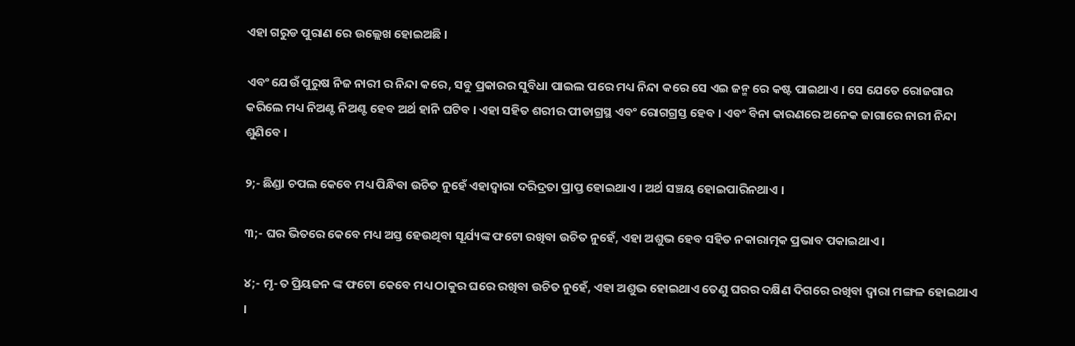ଏହା ଗରୁଡ ପୁରାଣ ରେ ଉଲ୍ଲେଖ ହୋଇଅଛି ।

ଏବଂ ଯେଉଁ ପୁରୁଷ ନିଜ ନାରୀ ର ନିନ୍ଦା କରେ, ସବୁ ପ୍ରକାରର ସୁବିଧା ପାଇଲ ପରେ ମଧ୍ୟ ନିନ୍ଦା କରେ ସେ ଏଇ ଜନ୍ମ ରେ କଷ୍ଟ ପାଇଥାଏ । ସେ ଯେତେ ରୋଜଗାର କରିଲେ ମଧ୍ୟ ନିଅଣ୍ଟ ନିଅଣ୍ଟ ହେବ ଅର୍ଥ ହାନି ଘଟିବ । ଏହା ସହିତ ଶରୀର ପୀଡାଗ୍ରସ୍ଥ ଏବଂ ରୋଗଗ୍ରସ୍ତ ହେବ । ଏବଂ ବିନା କାରଣରେ ଅନେକ ଜାଗାରେ ନାରୀ ନିନ୍ଦା ଶୁଣିବେ ।

୨;- ଛିଣ୍ଡା ଚପଲ କେବେ ମଧ୍ୟ ପିନ୍ଧିବା ଉଚିତ ନୁହେଁ ଏହାଦ୍ଵାରା ଦରିଦ୍ରତା ପ୍ରାପ୍ତ ହୋଇଥାଏ । ଅର୍ଥ ସଞ୍ଚୟ ହୋଇପାରିନଥାଏ ।

୩;- ଘର ଭିତରେ କେବେ ମଧ୍ୟ ଅସ୍ତ ହେଉଥିବା ସୂର୍ଯ୍ୟଙ୍କ ଫଟୋ ରଖିବା ଉଚିତ ନୁହେଁ, ଏହା ଅଶୁଭ ହେବ ସହିତ ନକାରାତ୍ମକ ପ୍ରଭାବ ପକାଇଥାଏ ।

୪;- ମୃ-ତ ପ୍ରିୟଜନ ଙ୍କ ଫଟୋ କେବେ ମଧ୍ୟ ଠାକୁର ଘରେ ରଖିବା ଉଚିତ ନୁହେଁ, ଏହା ଅଶୁଭ ହୋଇଥାଏ ତେଣୁ ଘରର ଦକ୍ଷିଣ ଦିଗରେ ରଖିବା ଦ୍ଵାରା ମଙ୍ଗଳ ହୋଇଥାଏ ।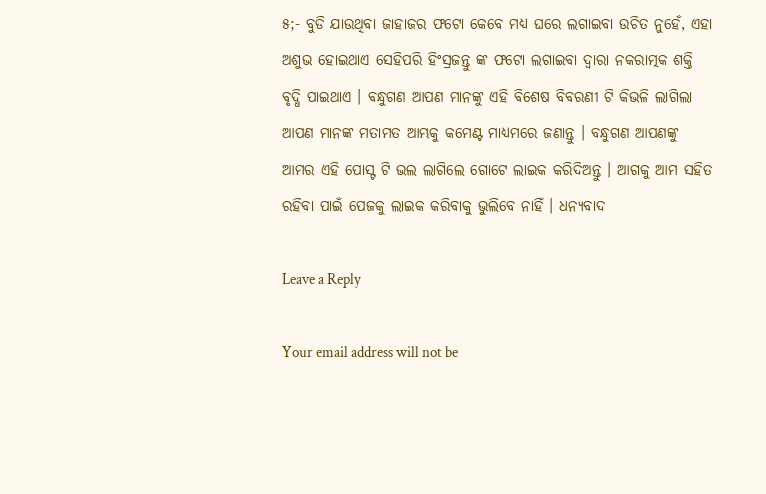୫;- ବୁଡି ଯାଉଥିବା ଜାହାଜର ଫଟୋ କେବେ ମଧ୍ୟ ଘରେ ଲଗାଇବା ଉଚିତ ନୁହେଁ, ଏହା ଅଶୁଭ ହୋଇଥାଏ ସେହିପରି ହିଂସ୍ରଜନ୍ତୁ ଙ୍କ ଫଟୋ ଲଗାଇବା ଦ୍ଵାରା ନକରାତ୍ମକ ଶକ୍ତି ବୃଦ୍ଧି ପାଇଥାଏ । ବନ୍ଧୁଗଣ ଆପଣ ମାନଙ୍କୁ ଏହି ବିଶେଷ ବିବରଣୀ ଟି କିଭଳି ଲାଗିଲା ଆପଣ ମାନଙ୍କ ମତାମତ ଆମ୍ଭକୁ କମେଣ୍ଟ ମାଧ୍ୟମରେ ଜଣାନ୍ତୁ । ବନ୍ଧୁଗଣ ଆପଣଙ୍କୁ ଆମର ଏହି ପୋସ୍ଟ ଟି ଭଲ ଲାଗିଲେ ଗୋଟେ ଲାଇକ କରିଦିଅନ୍ତୁ । ଆଗକୁ ଆମ ସହିତ ରହିବା ପାଇଁ ପେଜକୁ ଲାଇକ କରିବାକୁ ଭୁଲିବେ ନାହିଁ । ଧନ୍ୟବାଦ

Leave a Reply

Your email address will not be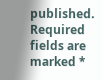published. Required fields are marked *